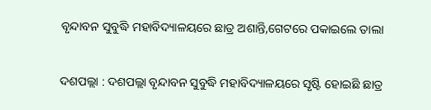ବୃନ୍ଦାବନ ସୁବୁଦ୍ଧି ମହାବିଦ୍ୟାଳୟରେ ଛାତ୍ର ଅଶାନ୍ତି,ଗେଟରେ ପକାଇଲେ ତାଲା

ଦଶପଲ୍ଲା : ଦଶପଲ୍ଲା ବୃନ୍ଦାବନ ସୁବୁଦ୍ଧି ମହାବିଦ୍ୟାଳୟରେ ସୃଷ୍ଟି ହୋଇଛି ଛାତ୍ର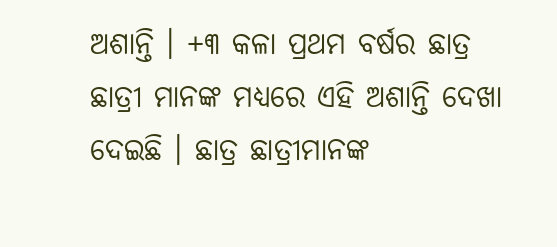ଅଶାନ୍ତି । +୩ କଳା ପ୍ରଥମ ବର୍ଷର ଛାତ୍ର ଛାତ୍ରୀ ମାନଙ୍କ ମଧ୍ୟରେ ଏହି ଅଶାନ୍ତି ଦେଖା ଦେଇଛି । ଛାତ୍ର ଛାତ୍ରୀମାନଙ୍କ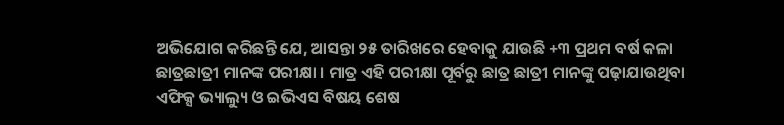ଅଭିଯୋଗ କରିଛନ୍ତି ଯେ, ଆସନ୍ତା ୨୫ ତାରିଖରେ ହେବାକୁ ଯାଉଛି +୩ ପ୍ରଥମ ବର୍ଷ କଳା ଛାତ୍ରଛାତ୍ରୀ ମାନଙ୍କ ପରୀକ୍ଷା । ମାତ୍ର ଏହି ପରୀକ୍ଷା ପୂର୍ବରୁ ଛାତ୍ର ଛାତ୍ରୀ ମାନଙ୍କୁ ପଢ଼ାଯାଉଥିବା ଏଫିକ୍ସ ଭ୍ୟାଲ୍ୟୁ ଓ ଇଭିଏସ ବିଷୟ ଶେଷ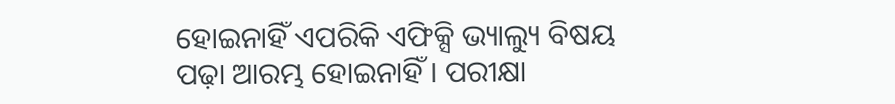ହୋଇନାହିଁ ଏପରିକି ଏଫିକ୍ସି ଭ୍ୟାଲ୍ୟୁ ବିଷୟ ପଢ଼ା ଆରମ୍ଭ ହୋଇନାହିଁ । ପରୀକ୍ଷା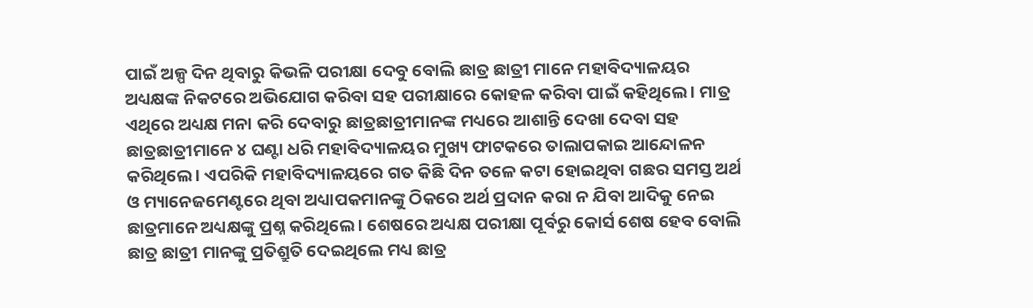ପାଇଁ ଅଳ୍ପ ଦିନ ଥିବାରୁ କିଭଳି ପରୀକ୍ଷା ଦେବୁ ବୋଲି ଛାତ୍ର ଛାତ୍ରୀ ମାନେ ମହାବିଦ୍ୟାଳୟର ଅଧ୍ୟକ୍ଷଙ୍କ ନିକଟରେ ଅଭିଯୋଗ କରିବା ସହ ପରୀକ୍ଷାରେ କୋହଳ କରିବା ପାଇଁ କହିଥିଲେ । ମାତ୍ର ଏଥିରେ ଅଧ୍ୟକ୍ଷ ମନା କରି ଦେବାରୁ ଛାତ୍ରଛାତ୍ରୀମାନଙ୍କ ମଧ୍ୟରେ ଆଶାନ୍ତି ଦେଖା ଦେବା ସହ ଛାତ୍ରଛାତ୍ରୀମାନେ ୪ ଘଣ୍ଟା ଧରି ମହାବିଦ୍ୟାଳୟର ମୁଖ୍ୟ ଫାଟକରେ ତାଲାପକାଇ ଆନ୍ଦୋଳନ କରିଥିଲେ । ଏପରିକି ମହାବିଦ୍ୟାଳୟରେ ଗତ କିଛି ଦିନ ତଳେ କଟା ହୋଇଥିବା ଗଛର ସମସ୍ତ ଅର୍ଥ ଓ ମ୍ୟାନେଜମେଣ୍ଟରେ ଥିବା ଅଧ୍ୟାପକମାନଙ୍କୁ ଠିକରେ ଅର୍ଥ ପ୍ରଦାନ କରା ନ ଯିବା ଆଦିକୁ ନେଇ ଛାତ୍ରମାନେ ଅଧ୍ୟକ୍ଷଙ୍କୁ ପ୍ରଶ୍ନ କରିଥିଲେ । ଶେଷରେ ଅଧ୍ୟକ୍ଷ ପରୀକ୍ଷା ପୂର୍ବରୁ କୋର୍ସ ଶେଷ ହେବ ବୋଲି ଛାତ୍ର ଛାତ୍ରୀ ମାନଙ୍କୁ ପ୍ରତିଶ୍ରୁତି ଦେଇଥିଲେ ମଧ୍ୟ ଛାତ୍ର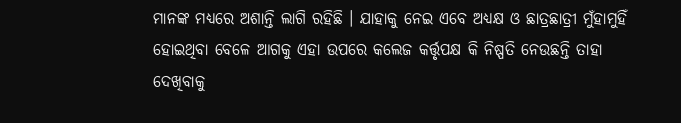ମାନଙ୍କ ମଧ୍ୟରେ ଅଶାନ୍ତି ଲାଗି ରହିଛି । ଯାହାକୁ ନେଇ ଏବେ ଅଧ୍ୟକ୍ଷ ଓ ଛାତ୍ରଛାତ୍ରୀ ମୁଁହାମୁହିଁ ହୋଇଥିବା ବେଳେ ଆଗକୁ ଏହା ଉପରେ କଲେଜ କର୍ତ୍ତୃପକ୍ଷ କି ନିଷ୍ପତି ନେଉଛନ୍ତି ତାହା ଦେଖିବାକୁ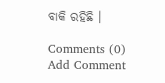ବାକି ରହିଛି ।

Comments (0)
Add Comment